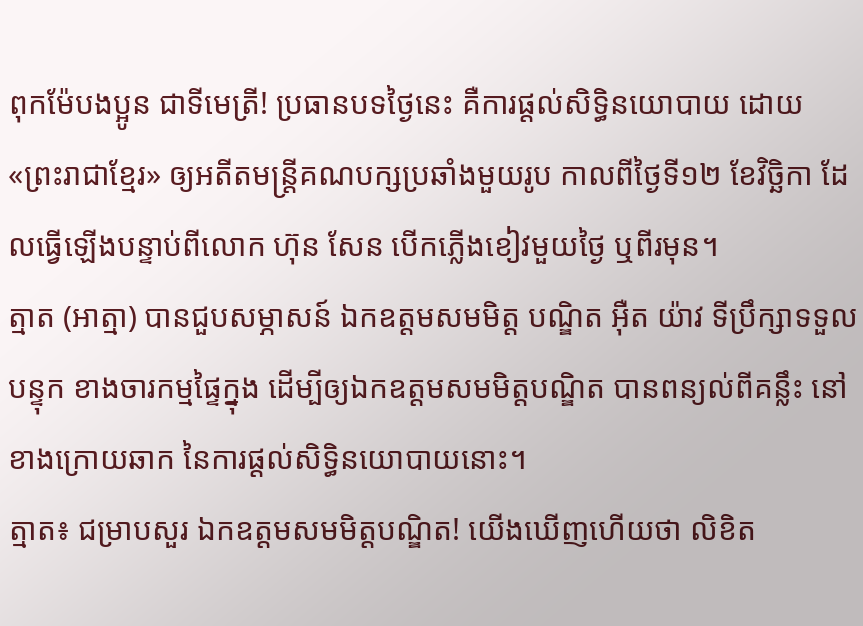ពុកម៉ែបងប្អូន ជាទីមេត្រី! ប្រធានបទថ្ងៃនេះ គឺការផ្ដល់សិទ្ធិនយោបាយ ដោយ«ព្រះរាជាខ្មែរ» ឲ្យអតីតមន្ត្រីគណបក្សប្រឆាំងមួយរូប កាលពីថ្ងៃទី១២ ខែវិច្ឆិកា ដែលធ្វើឡើងបន្ទាប់ពីលោក ហ៊ុន សែន បើកភ្លើងខៀវមួយថ្ងៃ ឬពីរមុន។
ត្មាត (អាត្មា) បានជួបសម្ភាសន៍ ឯកឧត្តមសមមិត្ត បណ្ឌិត អុឺត យ៉ាវ ទីប្រឹក្សាទទួលបន្ទុក ខាងចារកម្មផ្ទៃក្នុង ដើម្បីឲ្យឯកឧត្ដមសមមិត្តបណ្ឌិត បានពន្យល់ពីគន្លឹះ នៅខាងក្រោយឆាក នៃការផ្ដល់សិទ្ធិនយោបាយនោះ។
ត្មាត៖ ជម្រាបសួរ ឯកឧត្ដមសមមិត្តបណ្ឌិត! យើងឃើញហើយថា លិខិត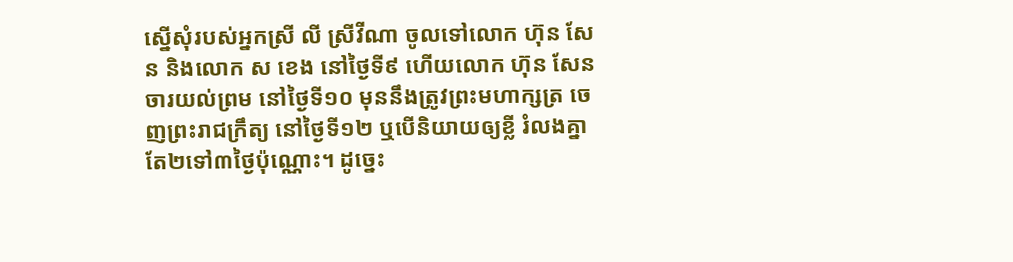ស្នើសុំរបស់អ្នកស្រី លី ស្រីវីណា ចូលទៅលោក ហ៊ុន សែន និងលោក ស ខេង នៅថ្ងៃទី៩ ហើយលោក ហ៊ុន សែន ចារយល់ព្រម នៅថ្ងៃទី១០ មុននឹងត្រូវព្រះមហាក្សត្រ ចេញព្រះរាជក្រឹត្យ នៅថ្ងៃទី១២ ឬបើនិយាយឲ្យខ្លី រំលងគ្នាតែ២ទៅ៣ថ្ងៃប៉ុណ្ណោះ។ ដូច្នេះ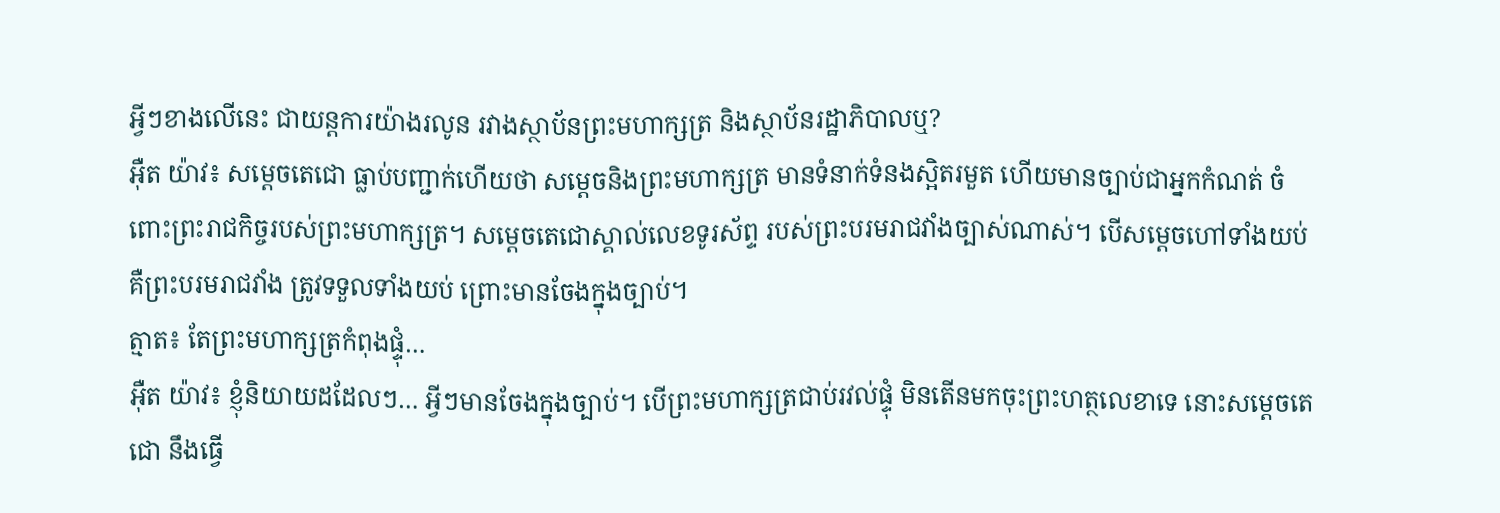អ្វីៗខាងលើនេះ ជាយន្ដការយ៉ាងរលូន រវាងស្ថាប័នព្រះមហាក្សត្រ និងស្ថាប័នរដ្ឋាភិបាលឬ?
អុឺត យ៉ាវ៖ សម្ដេចតេជោ ធ្លាប់បញ្ជាក់ហើយថា សម្ដេចនិងព្រះមហាក្សត្រ មានទំនាក់ទំនងស្អិតរមួត ហើយមានច្បាប់ជាអ្នកកំណត់ ចំពោះព្រះរាជកិច្ចរបស់ព្រះមហាក្សត្រ។ សម្ដេចតេជោស្គាល់លេខទូរស័ព្ទ របស់ព្រះបរមរាជវាំងច្បាស់ណាស់។ បើសម្ដេចហៅទាំងយប់ គឺព្រះបរមរាជវាំង ត្រូវទទួលទាំងយប់ ព្រោះមានចែងក្នុងច្បាប់។
ត្មាត៖ តែព្រះមហាក្សត្រកំពុងផ្ទុំ…
អុឺត យ៉ាវ៖ ខ្ញុំនិយាយដដែលៗ… អ្វីៗមានចែងក្នុងច្បាប់។ បើព្រះមហាក្សត្រជាប់រវល់ផ្ទុំ មិនតើនមកចុះព្រះហត្ថលេខាទេ នោះសម្ដេចតេជោ នឹងធ្វើ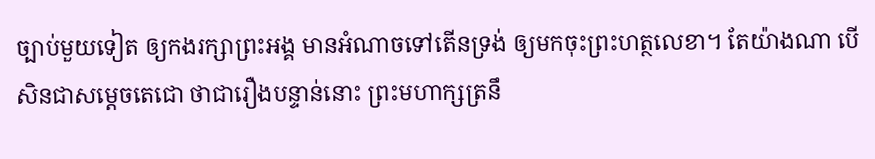ច្បាប់មួយទៀត ឲ្យកងរក្សាព្រះអង្គ មានអំណាចទៅតើនទ្រង់ ឲ្យមកចុះព្រះហត្ថលេខា។ តែយ៉ាងណា បើសិនជាសម្ដេចតេជោ ថាជារឿងបន្ទាន់នោះ ព្រះមហាក្សត្រនឹ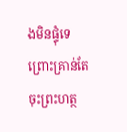ងមិនផ្ទុំទេ ព្រោះគ្រាន់តែចុះព្រះហត្ថ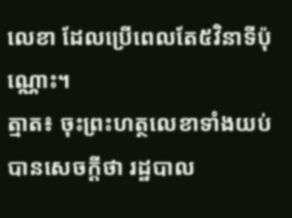លេខា ដែលប្រើពេលតែ៥វិនាទីប៉ុណ្ណោះ។
ត្មាត៖ ចុះព្រះហត្ថលេខាទាំងយប់ បានសេចក្ដីថា រដ្ឋបាល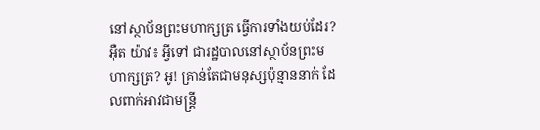នៅស្ថាប័នព្រះមហាក្សត្រ ធ្វើការទាំងយប់ដែរ?
អុឺត យ៉ាវ៖ អ្វីទៅ ជារដ្ឋបាលនៅស្ថាប័នព្រះមហាក្សត្រ? អូ! គ្រាន់តែជាមនុស្សប៉ុន្មាននាក់ ដែលពាក់អាវជាមន្ត្រី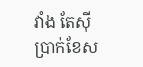វាំង តែស៊ីប្រាក់ខែស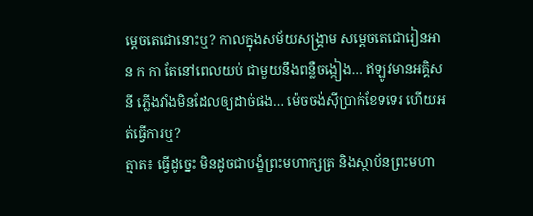ម្ដេចតេជោនោះឬ? កាលក្នុងសម័យសង្គ្រាម សម្ដេចតេជោរៀនអាន ក កា តែនៅពេលយប់ ជាមួយនឹងពន្លឺចង្កៀង… ឥឡូវមានអគ្គិសនី ភ្លើងវាំងមិនដែលឲ្យដាច់ផង… ម៉េចចង់ស៊ីប្រាក់ខែទទេរ ហើយអត់ធ្វើការឬ?
ត្មាត៖ ធ្វើដូច្នេះ មិនដូចជាបង្ខំព្រះមហាក្សត្រ និងស្ថាប័នព្រះមហា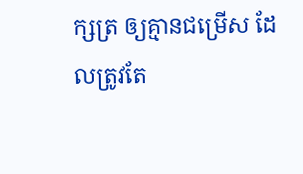ក្សត្រ ឲ្យគ្មានជម្រើស ដែលត្រូវតែ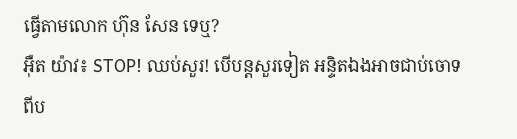ធ្វើតាមលោក ហ៊ុន សែន ទេឬ?
អុឺត យ៉ាវ៖ STOP! ឈប់សួរ! បើបន្តសួរទៀត អន្ទិតឯងអាចជាប់ចោទ ពីប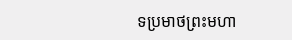ទប្រមាថព្រះមហា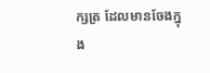ក្សត្រ ដែលមានចែងក្នុង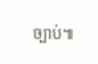ច្បាប់៕